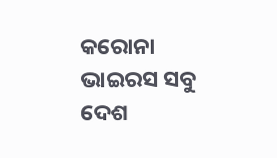କରୋନା ଭାଇରସ ସବୁ ଦେଶ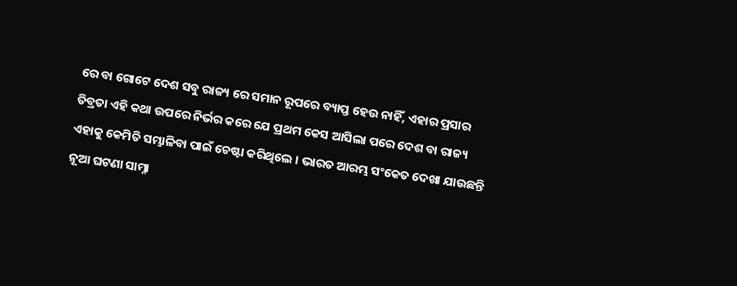ରେ ବା ଗୋଟେ ଦେଶ ସବୁ ରାଜ୍ୟ ରେ ସମାନ ରୂପରେ ବ୍ୟାପ୍ତ ହେଉ ନାହିଁ, ଏହାର ପ୍ରସାର ତିବ୍ରତା ଏହି କଥା ଉପରେ ନିର୍ଭର କରେ ଯେ ପ୍ରଥମ କେସ ଆସିଲା ପରେ ଦେଶ ବା ରାଜ୍ୟ ଏହାକୁ କେମିତି ସମ୍ଭାଳିବା ପାଇଁ ଚେଷ୍ଟା କରିଥିଲେ । ଭାରତ ଆରମ୍ଭ ସଂକେତ ଦେଖା ଯାଉଛନ୍ତି ନୂଆ ଘଟଣା ସାମ୍ନା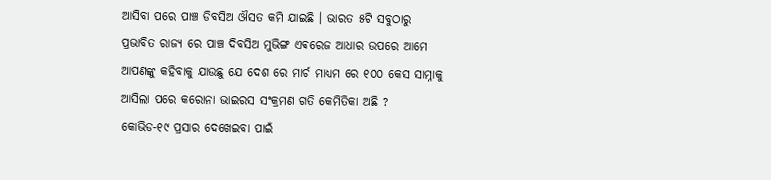ଆସିବା ପରେ ପାଞ୍ଚ ଡିବସିଅ ଔସତ କମି ଯାଇଛି । ଭାରତ ୫ଟି ସବୁଠାରୁ ପ୍ରଭାବିତ ରାଜ୍ୟ ରେ ପାଞ୍ଚ ଦିବସିଅ ମୁଭିଙ୍ଗ ଏଵରେଜ ଆଧାର ଉପରେ ଆମେ ଆପଣଙ୍କୁ କହିବାକୁ ଯାଉଛୁ ଯେ ଦେଶ ରେ ମାର୍ଚ ମାଧ୍ୟମ ରେ ୧୦୦ କେସ ସାମ୍ନାକୁ ଆସିଲା ପରେ କରୋନା ଭାଇରସ ସଂକ୍ରମଣ ଗତି କେମିତିକା ଅଛି ?
କୋଭିଡ-୧୯ ପ୍ରସାର ଦେଖେଇବା ପାଇଁ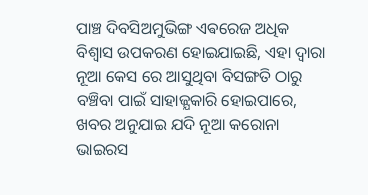ପାଞ୍ଚ ଦିବସିଅମୁଭିଙ୍ଗ ଏଵରେଜ ଅଧିକ ବିଶ୍ଵାସ ଉପକରଣ ହୋଇଯାଇଛି, ଏହା ଦ୍ଵାରା ନୂଆ କେସ ରେ ଆସୁଥିବା ବିସଙ୍ଗତି ଠାରୁ ବଞ୍ଚିବା ପାଇଁ ସାହାଜ୍ଯକାରି ହୋଇପାରେ, ଖବର ଅନୁଯାଇ ଯଦି ନୂଆ କରୋନା ଭାଇରସ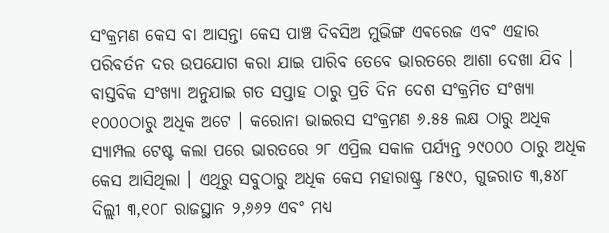ସଂକ୍ରମଣ କେସ ବା ଆସନ୍ତା କେସ ପାଞ୍ଚ ଦିବସିଅ ମୁଭିଙ୍ଗ ଏଵରେଜ ଏବଂ ଏହାର ପରିବର୍ତନ ଦର ଉପଯୋଗ କରା ଯାଇ ପାରିବ ତେବେ ଭାରତରେ ଆଶା ଦେଖା ଯିବ ।
ବାସ୍ତବିକ ସଂଖ୍ୟା ଅନୁଯାଇ ଗତ ସପ୍ତାହ ଠାରୁ ପ୍ରତି ଦିନ ଦେଶ ସଂକ୍ରମିତ ସଂଖ୍ୟା ୧୦୦୦ଠାରୁ ଅଧିକ ଅଟେ । କରୋନା ଭାଇରସ ସଂକ୍ରମଣ ୬.୫୫ ଲକ୍ଷ ଠାରୁ ଅଧିକ ସ୍ୟାମ୍ପଲ ଟେଷ୍ଟ କଲା ପରେ ଭାରତରେ ୨୮ ଏପ୍ରିଲ ସକାଳ ପର୍ଯ୍ୟନ୍ତ ୨୯୦୦୦ ଠାରୁ ଅଧିକ କେସ ଆସିଥିଲା । ଏଥିରୁ ସବୁଠାରୁ ଅଧିକ କେସ ମହାରାଷ୍ଟ୍ର ୮୫୯୦, ଗୁଜରାତ ୩,୫୪୮ ଦିଲ୍ଲୀ ୩,୧୦୮ ରାଜସ୍ଥାନ ୨,୬୬୨ ଏବଂ ମଧ୍ୟ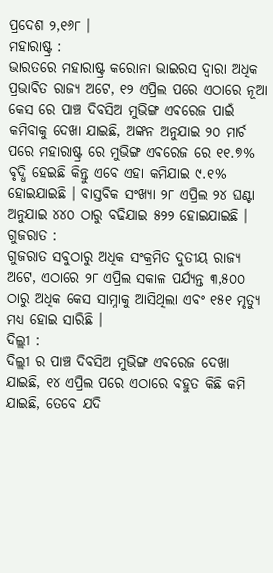ପ୍ରଦେଶ ୨,୧୬୮ ।
ମହାରାଷ୍ଟ୍ର :
ଭାରତରେ ମହାରାଷ୍ଟ୍ର କରୋନା ଭାଇରସ ଦ୍ଵାରା ଅଧିକ ପ୍ରଭାବିତ ରାଜ୍ୟ ଅଟେ, ୧୨ ଏପ୍ରିଲ ପରେ ଏଠାରେ ନୂଆ କେସ ରେ ପାଞ୍ଚ ଦିବସିଅ ମୁଭିଙ୍ଗ ଏଵରେଜ ପାଇଁ କମିବାକୁ ଦେଖା ଯାଇଛି, ଅଙ୍କନ ଅନୁଯାଇ ୨୦ ମାର୍ଚ ପରେ ମହାରାଷ୍ଟ୍ର ରେ ମୁଭିଙ୍ଗ ଏଵରେଜ ରେ ୧୧.୭% ବୃଦ୍ଧି ହେଇଛି କିନ୍ତୁ ଏବେ ଏହା କମିଯାଇ ୯.୧% ହୋଇଯାଇଛି । ବାସ୍ତବିକ ସଂଖ୍ୟା ୨୮ ଏପ୍ରିଲ ୨୪ ଘଣ୍ଟା ଅନୁଯାଇ ୪୪୦ ଠାରୁ ବଢିଯାଇ ୫୨୨ ହୋଇଯାଇଛି ।
ଗୁଜରାତ :
ଗୁଜରାତ ସବୁଠାରୁ ଅଧିକ ସଂକ୍ରମିତ ଦୁତୀୟ ରାଜ୍ୟ ଅଟେ, ଏଠାରେ ୨୮ ଏପ୍ରିଲ ସକାଳ ପର୍ଯ୍ୟନ୍ତ ୩,୫୦୦ ଠାରୁ ଅଧିକ କେସ ସାମ୍ନାକୁ ଆସିଥିଲା ଏବଂ ୧୫୧ ମୃତ୍ୟୁ ମଧ୍ୟ ହୋଇ ସାରିଛି ।
ଦିଲ୍ଲୀ :
ଦିଲ୍ଲୀ ର ପାଞ୍ଚ ଦିବସିଅ ମୁଭିଙ୍ଗ ଏଵରେଜ ଦେଖା ଯାଇଛି, ୧୪ ଏପ୍ରିଲ ପରେ ଏଠାରେ ବହୁତ କିଛି କମି ଯାଇଛି, ତେବେ ଯଦି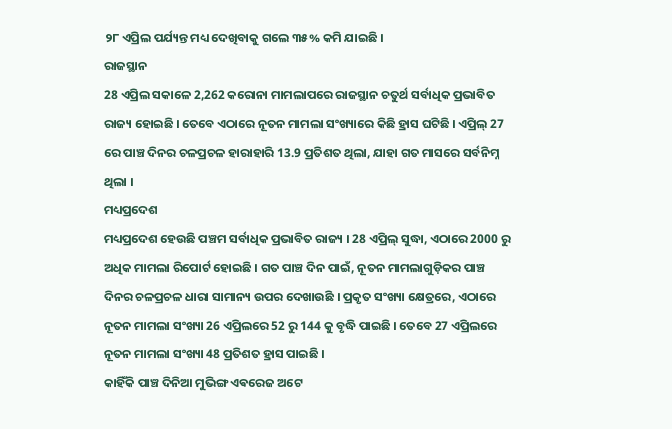୨୮ ଏପ୍ରିଲ ପର୍ଯ୍ୟନ୍ତ ମଧ୍ୟ ଦେଖିବାକୁ ଗଲେ ୩୫% କମି ଯାଇଛି ।
ରାଜସ୍ଥାନ
28 ଏପ୍ରିଲ ସକାଳେ 2,262 କରୋନା ମାମଲାପରେ ରାଜସ୍ଥାନ ଚତୁର୍ଥ ସର୍ବାଧିକ ପ୍ରଭାବିତ ରାଜ୍ୟ ହୋଇଛି । ତେବେ ଏଠାରେ ନୂତନ ମାମଲା ସଂଖ୍ୟାରେ କିଛି ହ୍ରାସ ଘଟିଛି । ଏପ୍ରିଲ୍ 27 ରେ ପାଞ୍ଚ ଦିନର ଚଳପ୍ରଚଳ ହାରାହାରି 13.9 ପ୍ରତିଶତ ଥିଲା, ଯାହା ଗତ ମାସରେ ସର୍ବନିମ୍ନ ଥିଲା ।
ମଧ୍ୟପ୍ରଦେଶ
ମଧ୍ୟପ୍ରଦେଶ ହେଉଛି ପଞ୍ଚମ ସର୍ବାଧିକ ପ୍ରଭାବିତ ରାଜ୍ୟ । 28 ଏପ୍ରିଲ୍ ସୁଦ୍ଧା, ଏଠାରେ 2000 ରୁ ଅଧିକ ମାମଲା ରିପୋର୍ଟ ହୋଇଛି । ଗତ ପାଞ୍ଚ ଦିନ ପାଇଁ, ନୂତନ ମାମଲାଗୁଡ଼ିକର ପାଞ୍ଚ ଦିନର ଚଳପ୍ରଚଳ ଧାରା ସାମାନ୍ୟ ଉପର ଦେଖାଉଛି । ପ୍ରକୃତ ସଂଖ୍ୟା କ୍ଷେତ୍ରରେ, ଏଠାରେ ନୂତନ ମାମଲା ସଂଖ୍ୟା 26 ଏପ୍ରିଲରେ 52 ରୁ 144 କୁ ବୃଦ୍ଧି ପାଇଛି । ତେବେ 27 ଏପ୍ରିଲରେ ନୂତନ ମାମଲା ସଂଖ୍ୟା 48 ପ୍ରତିଶତ ହ୍ରାସ ପାଇଛି ।
କାହିଁକି ପାଞ୍ଚ ଦିନିଆ ମୁଭିଙ୍ଗ ଏଵରେଜ ଅଟେ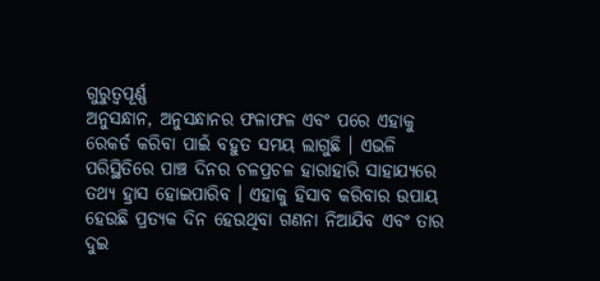ଗୁରୁତ୍ୱପୂର୍ଣ୍ଣ
ଅନୁସନ୍ଧାନ, ଅନୁସନ୍ଧାନର ଫଳାଫଳ ଏବଂ ପରେ ଏହାକୁ ରେକର୍ଡ କରିବା ପାଇଁ ବହୁତ ସମୟ ଲାଗୁଛି । ଏଭଳି ପରିସ୍ଥିତିରେ ପାଞ୍ଚ ଦିନର ଚଳପ୍ରଚଳ ହାରାହାରି ସାହାଯ୍ୟରେ ତଥ୍ୟ ହ୍ରାସ ହୋଇପାରିବ । ଏହାକୁ ହିସାବ କରିବାର ଉପାୟ ହେଉଛି ପ୍ରତ୍ୟକ ଦିନ ହେଉଥିବା ଗଣନା ନିଆଯିବ ଏବଂ ତାର ଦୁଇ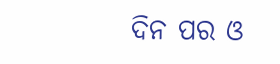ଦିନ ପର ଓ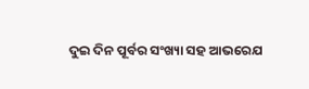ଦୁଇ ଦିନ ପୂର୍ବର ସଂଖ୍ୟା ସହ ଆଭରେଯ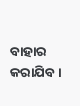ବାହାର କରାଯିବ ।